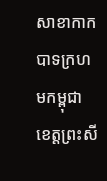សាខាកាកបាទក្រហមកម្ពុជា ខេត្តព្រះសី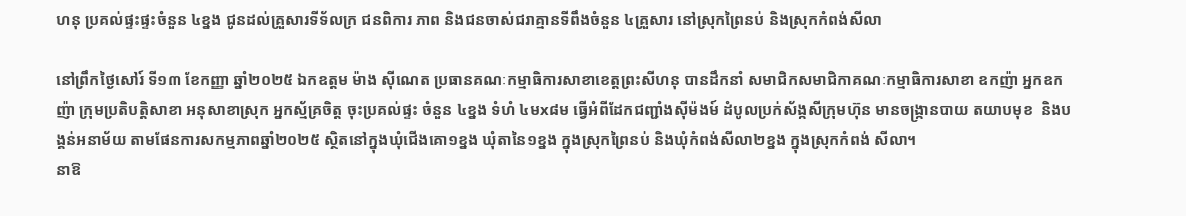ហនុ ប្រគល់ផ្ទះផ្ទះចំនួន ៤ខ្នង ជូនដល់គ្រួសារទីទ័លក្រ ជនពិការ ភាព និងជនចាស់ជរាគ្មានទីពឹងចំនួន ៤គ្រួសារ នៅស្រុកព្រៃនប់ និងស្រុកកំពង់សីលា

នៅព្រឹកថ្ងៃសៅរ៍ ទី១៣ ខែកញ្ញា ឆ្នាំ២០២៥ ឯកឧត្តម ម៉ាង ស៊ីណេត ប្រធានគណៈកម្មាធិការសាខាខេត្តព្រះសីហនុ បានដឹកនាំ សមាជិកសមាជិកាគណៈកម្មាធិការសាខា ឧកញ៉ា អ្នកឧកញ៉ា ក្រុមប្រតិបត្តិសាខា អនុសាខាស្រុក អ្នកស្ម័គ្រចិត្ត ចុះប្រគល់ផ្ទះ ចំនួន ៤ខ្នង ទំហំ ៤មx៨ម ធ្វើអំពីដែកជញ្ជាំងស៊ីម៉ងម៍ ដំបូលប្រក់ស័ង្កសីក្រុមហ៊ុន មានចង្ក្រានបាយ តយាបមុខ  និងបង្គន់អនាម័យ តាមផែនការសកម្មភាពឆ្នាំ២០២៥ ស្ថិតនៅក្នុងឃុំជើងគោ១ខ្នង ឃុំតានៃ១ខ្នង ក្នុងស្រុកព្រៃនប់ និងឃុំកំពង់សីលា២ខ្នង ក្នុងស្រុកកំពង់ សីលា។
នាឱ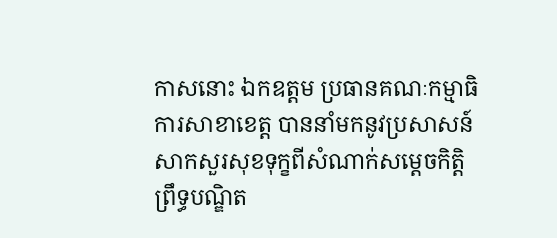កាសនោះ ឯកឧត្តម ប្រធានគណៈកម្មាធិការសាខាខេត្ត បាននាំមកនូវប្រសាសន៍សាកសួរសុខទុក្ខពីសំណាក់សម្ដេចកិត្តិព្រឹទ្ធបណ្ឌិត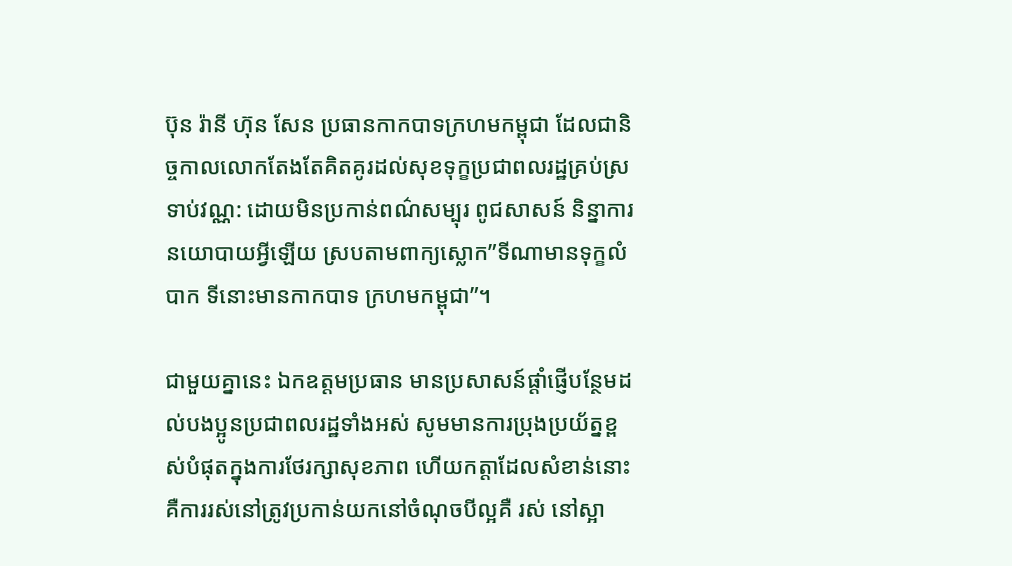ប៊ុន រ៉ានី ហ៊ុន សែន ប្រធានកាកបាទក្រហមកម្ពុជា ដែលជានិច្ចកាលលោកតែងតែគិតគូរដល់សុខទុក្ខប្រជាពលរដ្ឋគ្រប់ស្រទាប់វណ្ណ: ដោយមិនប្រកាន់ពណ៌សម្បុរ ពូជសាសន៍ និន្នាការនយោបាយអ្វីឡើយ ស្របតាមពាក្យស្លោក”ទីណាមានទុក្ខលំបាក ទីនោះមានកាកបាទ ក្រហមកម្ពុជា”។

ជាមួយគ្នានេះ ឯកឧត្តមប្រធាន មានប្រសាសន៍ផ្តាំផ្ញើបន្ថែមដល់បងប្អូនប្រជាពលរដ្ឋទាំងអស់ សូមមានការប្រុងប្រយ័ត្នខ្ពស់បំផុតក្នុងការថែរក្សាសុខភាព ហើយកត្តាដែលសំខាន់នោះ គឺការរស់នៅត្រូវប្រកាន់យកនៅចំណុចបីល្អគឺ រស់ នៅស្អា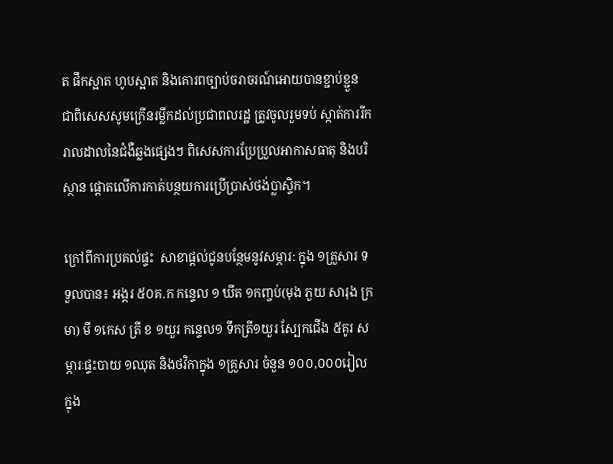ត ផឹកស្អាត ហូបស្អាត និងគោរពច្បាប់ចរាចរណ៍អោយបានខ្ជាប់ខ្ជួន ជាពិសេសសូមក្រើនរម្លឹកដល់ប្រជាពលរដ្ឋ ត្រូវចូលរួមទប់ ស្កាត់ការរីករាលដាលនៃជំងឺឆ្លងផ្សេងៗ ពិសេសការប្រែប្រួលអាកាសធាតុ និងបរិស្ថាន ផ្តោតលើការកាត់បន្ថយការប្រើប្រាស់ថង់ប្លាស្ទិក។

ក្រៅពីការប្រគល់ផ្ទះ  សាខាផ្តល់ជូនបន្ថែមនូវសម្ភារ: ក្នុង ១គ្រួសារ ទទួលបាន៖ អង្ករ ៥០គ.ក កន្ទេល ១ ឃីត ១កញ្ចប់(មុង ភួយ សារុង ក្រមា) មី ១កេស ត្រី ខ ១យួរ កន្ទេល១ ទឹកត្រី១យួរ ស្បែកជើង ៥គូរ សម្ភារៈផ្ទះបាយ ១ឈុត និងថវិកាក្នុង ១គ្រួសារ ចំនួន ១០០,០០០រៀល ក្នុង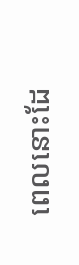ពេលនោះដែ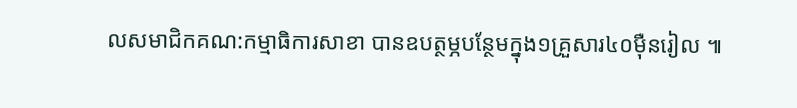លសមាជិកគណ:កម្មាធិការសាខា បានឧបត្ថម្ភបន្ថែមក្នុង១គ្រួសារ៤០ម៉ឺនរៀល ៕